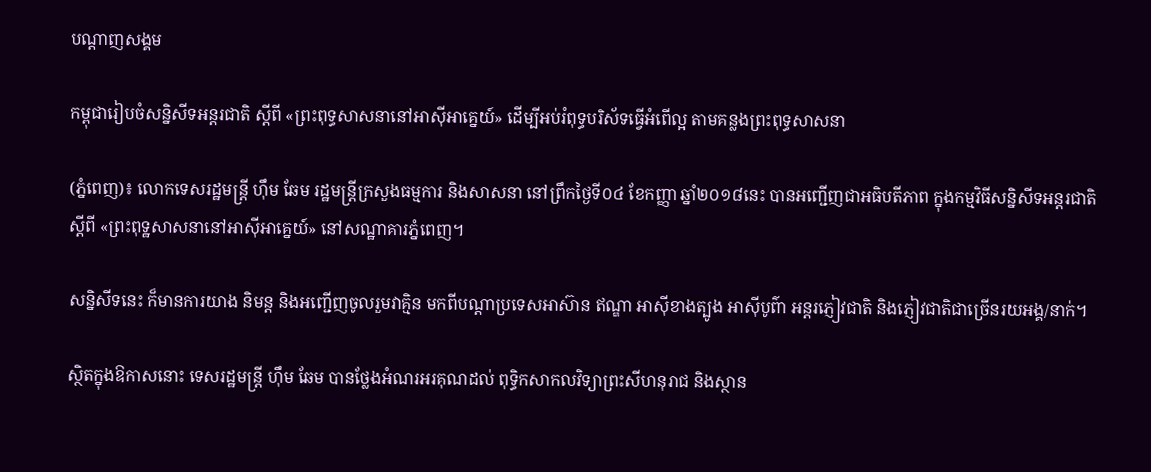បណ្តាញសង្គម

កម្ពុជារៀបចំសន្និសីទអន្ដរជាតិ ស្ដីពី «ព្រះពុទ្ធសាសនានៅអាស៊ីអាគ្នេយ៍» ដើម្បីអប់រំពុទ្ធបរិស័ទធ្វើអំពើល្អ តាមគន្លងព្រះពុទ្ធសាសនា

(ភ្នំពេញ)៖ លោកទេសរដ្ឋមន្ដ្រី ហ៊ឹម ឆែម រដ្ឋមន្ដ្រីក្រសួងធម្មការ និងសាសនា នៅព្រឹកថ្ងៃទី០៤ ខែកញ្ញា ឆ្នាំ២០១៨នេះ បានអញ្ជើញជាអធិបតីភាព ក្នុងកម្មវិធីសន្និសីទអន្តរជាតិ ស្តីពី «ព្រះពុទ្ឋសាសនានៅអាស៊ីអាគ្នេយ៍» នៅសណ្ឋាគារភ្នំពេញ។

សន្និសីទនេះ ក៏មានការយាង និមន្ត និងអញ្ជើញចូលរួមវាគ្មិន មកពីបណ្តាប្រទេសអាស៊ាន ឥណ្ឌា អាស៊ីខាងត្បូង អាស៊ីបូព៌ា អន្តរភ្ញៀវជាតិ និងភ្ញៀវជាតិជាច្រើនរយអង្គ/នាក់។

ស្ថិតក្នុងឱកាសនោះ ទេសរដ្ឋមន្ត្រី ហ៊ឹម ឆែម បានថ្លែងអំណរអរគុណដល់ ពុទ្ធិកសាកលវិទ្យាព្រះសីហនុរាជ និងស្ថាន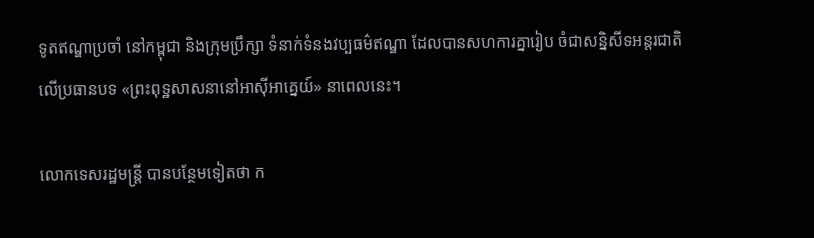ទូតឥណ្ឌាប្រចាំ នៅកម្ពុជា និងក្រុមប្រឹក្សា ទំនាក់ទំនងវប្បធម៌ឥណ្ឌា ដែលបានសហការគ្នារៀប ចំជាសន្និសីទអន្តរជាតិ លើប្រធានបទ «ព្រះពុទ្ឋសាសនានៅអាស៊ីអាគ្នេយ៍» នាពេលនេះ។

លោកទេសរដ្ឋមន្ត្រី បានបន្ថែមទៀតថា ក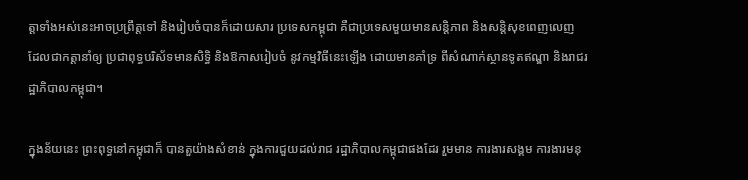ត្តាទាំងអស់នេះអាចប្រព្រឹត្តទៅ និងរៀបចំបានក៏ដោយសារ ប្រទេសកម្ពុជា គឺជាប្រទេសមួយមានសន្តិភាព និងសន្តិសុខពេញលេញ ដែលជាកត្តានាំឲ្យ ប្រជាពុទ្ធបរិស័ទមានសិទ្ធិ និងឱកាសរៀបចំ នូវកម្មវិធីនេះឡើង ដោយមានគាំទ្រ ពីសំណាក់ស្ថានទូតឥណ្ឌា និងរាជរដ្ឋាភិបាលកម្ពុជា។

ក្នុងន័យនេះ ព្រះពុទ្ធនៅកម្ពុជាក៏ បានតួយ៉ាងសំខាន់ ក្នុងការជួយដល់រាជ រដ្ឋាភិបាលកម្ពុជាផងដែរ រួមមាន ការងារសង្គម ការងារមនុ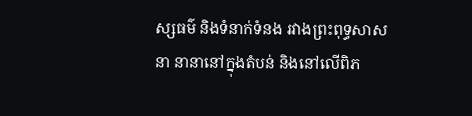ស្សធម៌ និងទំនាក់ទំនង រវាងព្រះពុទ្ធសាសនា នានានៅក្នុងតំបន់ និងនៅលើពិភ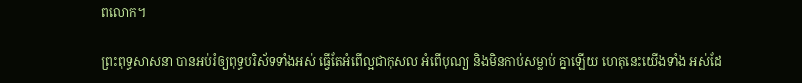ពលោក។

ព្រះពុទ្ធសាសនា បានអប់រំឲ្យពុទ្ធបរិស័ទទាំងអស់ ធ្វើតែអំពើល្អជាកុសល អំពើបុណ្យ និងមិនកាប់សម្លាប់ គ្នាឡើយ ហេតុនេះយើងទាំង អស់ដែ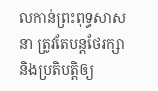លកាន់ព្រះពុទ្ធសាសនា ត្រូវតែបន្តថែរក្សា និងប្រតិបត្តិឲ្យ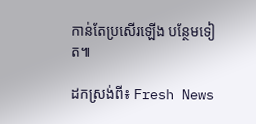កាន់តែប្រសើរឡើង បន្ថែមទៀត៕

ដកស្រង់ពី៖ Fresh News